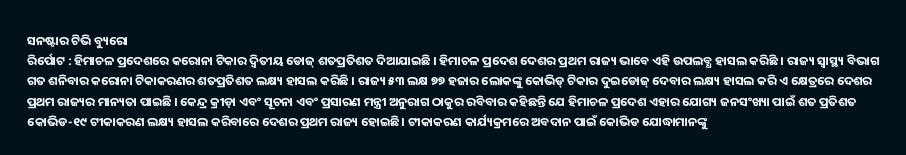ସନଷ୍ଟାର ଟିଭି ବ୍ୟୁରୋ
ରିର୍ପୋଟ : ହିମାଚଳ ପ୍ରଦେଶରେ କରୋନା ଟିକାର ଦ୍ଵିତୀୟ ଡୋଜ୍ ଶତପ୍ରତିଶତ ଦିଆଯାଇଛି । ହିମାଚଳ ପ୍ରଦେଶ ଦେଶର ପ୍ରଥମ ରାଜ୍ୟ ଭାବେ ଏହି ଉପଲବ୍ଧ ହାସଲ କରିଛି । ରାଜ୍ୟ ସ୍ୱାସ୍ଥ୍ୟ ବିଭାଗ ଗତ ଶନିବାର କରୋନା ଟିକାକରଣର ଶତପ୍ରତିଶତ ଲକ୍ଷ୍ୟ ହାସଲ କରିଛି । ରାଜ୍ୟ ୫୩ ଲକ୍ଷ ୭୭ ହଜାର ଲୋକଙ୍କୁ କୋଭିଡ୍ ଟିକାର ଦୁଇଡୋଜ୍ ଦେବାର ଲକ୍ଷ୍ୟ ହାସଲ କରି ଏ କ୍ଷେତ୍ରରେ ଦେଶର ପ୍ରଥମ ରାଜ୍ୟର ମାନ୍ୟତା ପାଇଛି । କେନ୍ଦ୍ର କ୍ରୀଡ଼ା ଏବଂ ସୂଚନା ଏବଂ ପ୍ରସାରଣ ମନ୍ତ୍ରୀ ଅନୁରାଗ ଠାକୁର ରବିବାର କହିଛନ୍ତି ଯେ ହିମାଚଳ ପ୍ରଦେଶ ଏହାର ଯୋଗ୍ୟ ଜନସଂଖ୍ୟା ପାଇଁ ଶତ ପ୍ରତିଶତ କୋଭିଡ-୧୯ ଟୀକାକରଣ ଲକ୍ଷ୍ୟ ହାସଲ କରିବାରେ ଦେଶର ପ୍ରଥମ ରାଜ୍ୟ ହୋଇଛି। ଟୀକାକରଣ କାର୍ଯ୍ୟକ୍ରମରେ ଅବଦାନ ପାଇଁ କୋଭିଡ ଯୋଦ୍ଧାମାନଙ୍କୁ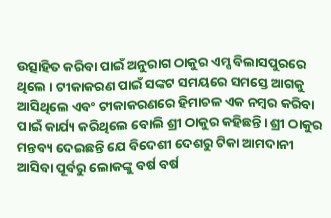ଉତ୍ସାହିତ କରିବା ପାଇଁ ଅନୁରାଗ ଠାକୁର ଏମ୍ସ ବିଲାସପୁରରେ ଥିଲେ । ଟୀକାକରଣ ପାଇଁ ସଙ୍କଟ ସମୟରେ ସମସ୍ତେ ଆଗକୁ ଆସିଥିଲେ ଏବଂ ଟୀକାକରଣରେ ହିମାଚଳ ଏକ ନମ୍ବର କରିବା ପାଇଁ କାର୍ଯ୍ୟ କରିଥିଲେ ବୋଲି ଶ୍ରୀ ଠାକୁର କହିଛନ୍ତି। ଶ୍ରୀ ଠାକୁର ମନ୍ତବ୍ୟ ଦେଇଛନ୍ତି ଯେ ବିଦେଶୀ ଦେଶରୁ ଟିକା ଆମଦାନୀ ଆସିବା ପୂର୍ବରୁ ଲୋକଙ୍କୁ ବର୍ଷ ବର୍ଷ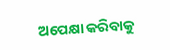ଅପେକ୍ଷା କରିବାକୁ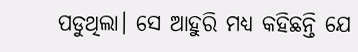ପଡୁଥିଲା। ସେ ଆହୁରି ମଧ୍ୟ କହିଛନ୍ତି ଯେ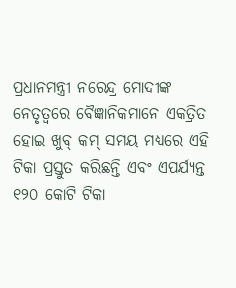ପ୍ରଧାନମନ୍ତ୍ରୀ ନରେନ୍ଦ୍ର ମୋଦୀଙ୍କ ନେତୃତ୍ୱରେ ବୈଜ୍ଞାନିକମାନେ ଏକତ୍ରିତ ହୋଇ ଖୁବ୍ କମ୍ ସମୟ ମଧ୍ୟରେ ଏହି ଟିକା ପ୍ରସ୍ତୁତ କରିଛନ୍ତି ଏବଂ ଏପର୍ଯ୍ୟନ୍ତ ୧୨୦ କୋଟି ଟିକା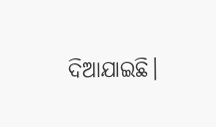ଦିଆଯାଇଛି।